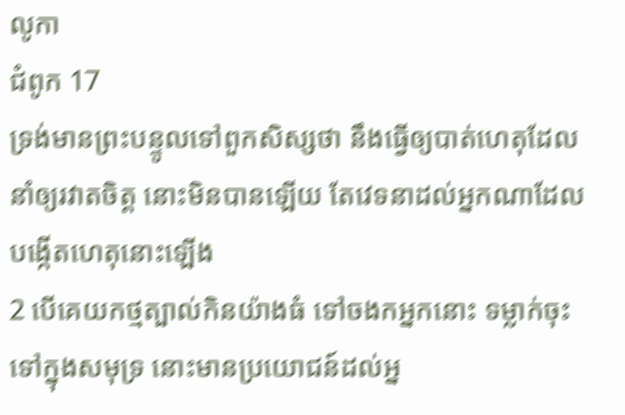លូកា
ជំពូក 17
ទ្រង់មានព្រះបន្ទូលទៅពួកសិស្សថា នឹងធ្វើឲ្យបាត់ហេតុដែលនាំឲ្យរវាតចិត្ត នោះមិនបានឡើយ តែវេទនាដល់អ្នកណាដែលបង្កើតហេតុនោះឡើង
2 បើគេយកថ្មត្បាល់កិនយ៉ាងធំ ទៅចងកអ្នកនោះ ទម្លាក់ចុះទៅក្នុងសមុទ្រ នោះមានប្រយោជន៍ដល់អ្ន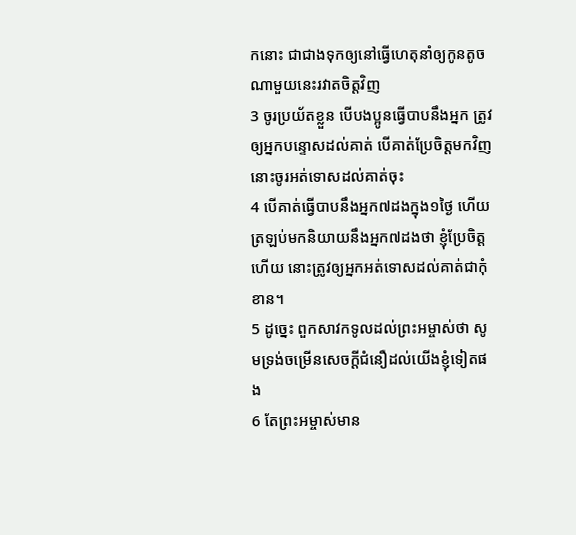កនោះ ជាជាងទុកឲ្យនៅធ្វើហេតុនាំឲ្យកូនតូចណាមួយនេះរវាតចិត្តវិញ
3 ចូរប្រយ័តខ្លួន បើបងប្អូនធ្វើបាបនឹងអ្នក ត្រូវឲ្យអ្នកបន្ទោសដល់គាត់ បើគាត់ប្រែចិត្តមកវិញ នោះចូរអត់ទោសដល់គាត់ចុះ
4 បើគាត់ធ្វើបាបនឹងអ្នក៧ដងក្នុង១ថ្ងៃ ហើយត្រឡប់មកនិយាយនឹងអ្នក៧ដងថា ខ្ញុំប្រែចិត្តហើយ នោះត្រូវឲ្យអ្នកអត់ទោសដល់គាត់ជាកុំខាន។
5 ដូច្នេះ ពួកសាវកទូលដល់ព្រះអម្ចាស់ថា សូមទ្រង់ចម្រើនសេចក្ដីជំនឿដល់យើងខ្ញុំទៀតផង
6 តែព្រះអម្ចាស់មាន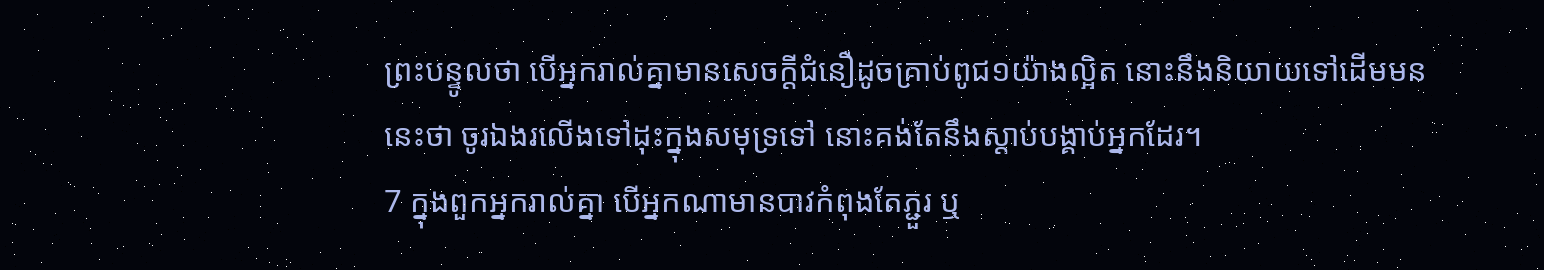ព្រះបន្ទូលថា បើអ្នករាល់គ្នាមានសេចក្ដីជំនឿដូចគ្រាប់ពូជ១យ៉ាងល្អិត នោះនឹងនិយាយទៅដើមមននេះថា ចូរឯងរលើងទៅដុះក្នុងសមុទ្រទៅ នោះគង់តែនឹងស្តាប់បង្គាប់អ្នកដែរ។
7 ក្នុងពួកអ្នករាល់គ្នា បើអ្នកណាមានបាវកំពុងតែភ្ជួរ ឬ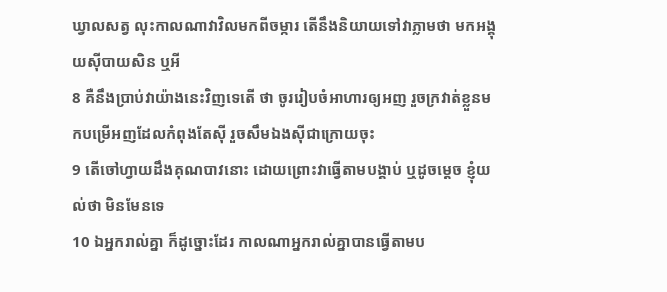ឃ្វាលសត្វ លុះកាលណាវាវិលមកពីចម្ការ តើនឹងនិយាយទៅវាភ្លាមថា មកអង្គុយស៊ីបាយសិន ឬអី
8 គឺនឹងប្រាប់វាយ៉ាងនេះវិញទេតើ ថា ចូររៀបចំអាហារឲ្យអញ រួចក្រវាត់ខ្លួនមកបម្រើអញដែលកំពុងតែស៊ី រួចសឹមឯងស៊ីជាក្រោយចុះ
9 តើចៅហ្វាយដឹងគុណបាវនោះ ដោយព្រោះវាធ្វើតាមបង្គាប់ ឬដូចម្តេច ខ្ញុំយល់ថា មិនមែនទេ
10 ឯអ្នករាល់គ្នា ក៏ដូច្នោះដែរ កាលណាអ្នករាល់គ្នាបានធ្វើតាមប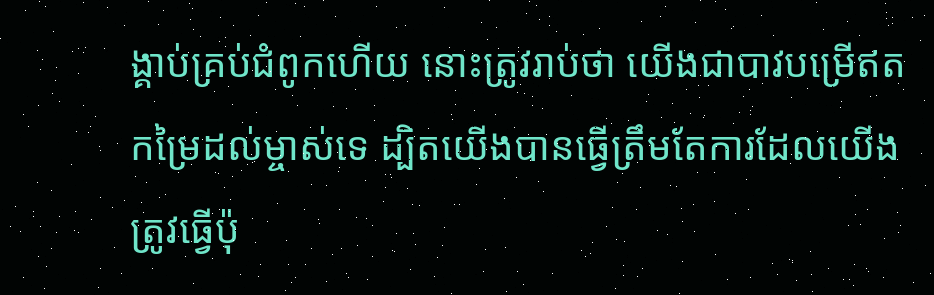ង្គាប់គ្រប់ជំពូកហើយ នោះត្រូវរាប់ថា យើងជាបាវបម្រើឥតកម្រៃដល់ម្ចាស់ទេ ដ្បិតយើងបានធ្វើត្រឹមតែការដែលយើងត្រូវធ្វើប៉ុ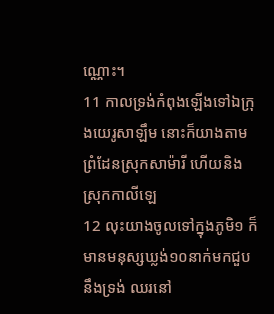ណ្ណោះ។
11 កាលទ្រង់កំពុងឡើងទៅឯក្រុងយេរូសាឡឹម នោះក៏យាងតាមព្រំដែនស្រុកសាម៉ារី ហើយនិងស្រុកកាលីឡេ
12 លុះយាងចូលទៅក្នុងភូមិ១ ក៏មានមនុស្សឃ្លង់១០នាក់មកជួបនឹងទ្រង់ ឈរនៅ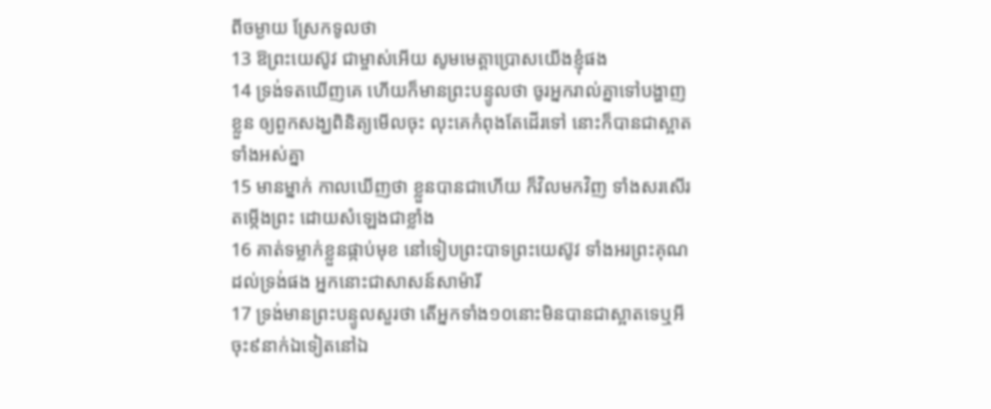ពីចម្ងាយ ស្រែកទូលថា
13 ឱព្រះយេស៊ូវ ជាម្ចាស់អើយ សូមមេត្តាប្រោសយើងខ្ញុំផង
14 ទ្រង់ទតឃើញគេ ហើយក៏មានព្រះបន្ទូលថា ចូរអ្នករាល់គ្នាទៅបង្ហាញខ្លួន ឲ្យពួកសង្ឃពិនិត្យមើលចុះ លុះគេកំពុងតែដើរទៅ នោះក៏បានជាស្អាតទាំងអស់គ្នា
15 មានម្នាក់ កាលឃើញថា ខ្លួនបានជាហើយ ក៏វិលមកវិញ ទាំងសរសើរតម្កើងព្រះ ដោយសំឡេងជាខ្លាំង
16 គាត់ទម្លាក់ខ្លួនផ្កាប់មុខ នៅទៀបព្រះបាទព្រះយេស៊ូវ ទាំងអរព្រះគុណដល់ទ្រង់ផង អ្នកនោះជាសាសន៍សាម៉ារី
17 ទ្រង់មានព្រះបន្ទូលសួរថា តើអ្នកទាំង១០នោះមិនបានជាស្អាតទេឬអី ចុះ៩នាក់ឯទៀតនៅឯ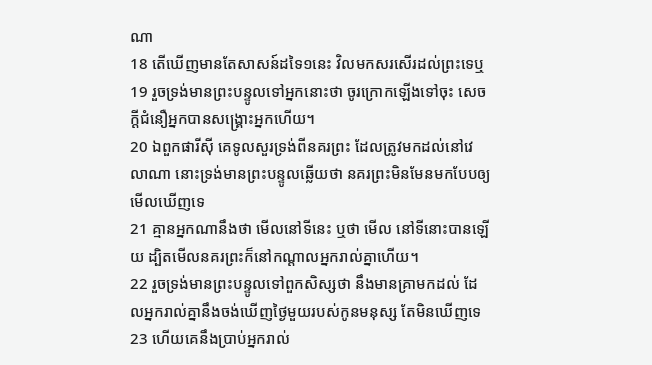ណា
18 តើឃើញមានតែសាសន៍ដទៃ១នេះ វិលមកសរសើរដល់ព្រះទេឬ
19 រួចទ្រង់មានព្រះបន្ទូលទៅអ្នកនោះថា ចូរក្រោកឡើងទៅចុះ សេចក្ដីជំនឿអ្នកបានសង្គ្រោះអ្នកហើយ។
20 ឯពួកផារីស៊ី គេទូលសួរទ្រង់ពីនគរព្រះ ដែលត្រូវមកដល់នៅវេលាណា នោះទ្រង់មានព្រះបន្ទូលឆ្លើយថា នគរព្រះមិនមែនមកបែបឲ្យមើលឃើញទេ
21 គ្មានអ្នកណានឹងថា មើលនៅទីនេះ ឬថា មើល នៅទីនោះបានឡើយ ដ្បិតមើលនគរព្រះក៏នៅកណ្តាលអ្នករាល់គ្នាហើយ។
22 រួចទ្រង់មានព្រះបន្ទូលទៅពួកសិស្សថា នឹងមានគ្រាមកដល់ ដែលអ្នករាល់គ្នានឹងចង់ឃើញថ្ងៃមួយរបស់កូនមនុស្ស តែមិនឃើញទេ
23 ហើយគេនឹងប្រាប់អ្នករាល់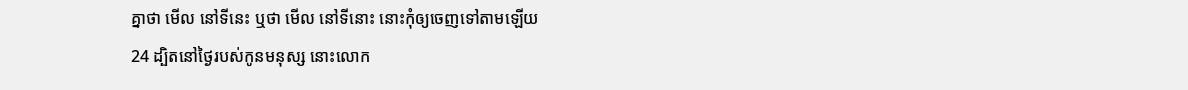គ្នាថា មើល នៅទីនេះ ឬថា មើល នៅទីនោះ នោះកុំឲ្យចេញទៅតាមឡើយ
24 ដ្បិតនៅថ្ងៃរបស់កូនមនុស្ស នោះលោក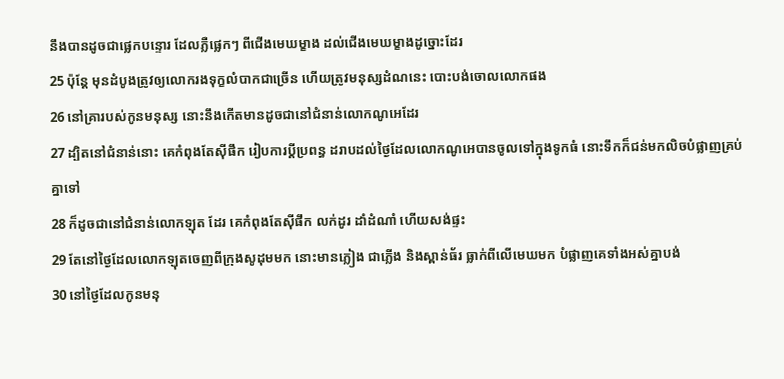នឹងបានដូចជាផ្លេកបន្ទោរ ដែលភ្លឺផ្លេកៗ ពីជើងមេឃម្ខាង ដល់ជើងមេឃម្ខាងដូច្នោះដែរ
25 ប៉ុន្តែ មុនដំបូងត្រូវឲ្យលោករងទុក្ខលំបាកជាច្រើន ហើយត្រូវមនុស្សដំណនេះ បោះបង់ចោលលោកផង
26 នៅគ្រារបស់កូនមនុស្ស នោះនឹងកើតមានដូចជានៅជំនាន់លោកណូអេដែរ
27 ដ្បិតនៅជំនាន់នោះ គេកំពុងតែស៊ីផឹក រៀបការប្ដីប្រពន្ធ ដរាបដល់ថ្ងៃដែលលោកណូអេបានចូលទៅក្នុងទូកធំ នោះទឹកក៏ជន់មកលិចបំផ្លាញគ្រប់គ្នាទៅ
28 ក៏ដូចជានៅជំនាន់លោកឡុត ដែរ គេកំពុងតែស៊ីផឹក លក់ដូរ ដាំដំណាំ ហើយសង់ផ្ទះ
29 តែនៅថ្ងៃដែលលោកឡុតចេញពីក្រុងសូដុមមក នោះមានភ្លៀង ជាភ្លើង និងស្ពាន់ធ័រ ធ្លាក់ពីលើមេឃមក បំផ្លាញគេទាំងអស់គ្នាបង់
30 នៅថ្ងៃដែលកូនមនុ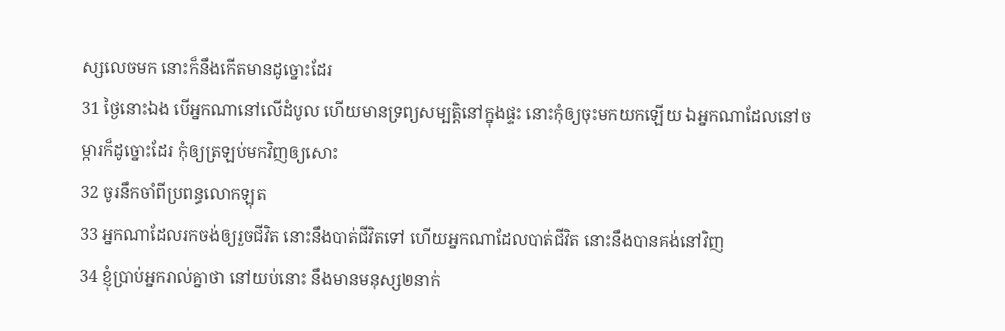ស្សលេចមក នោះក៏នឹងកើតមានដូច្នោះដែរ
31 ថ្ងៃនោះឯង បើអ្នកណានៅលើដំបូល ហើយមានទ្រព្យសម្បត្តិនៅក្នុងផ្ទះ នោះកុំឲ្យចុះមកយកឡើយ ឯអ្នកណាដែលនៅចម្ការក៏ដូច្នោះដែរ កុំឲ្យត្រឡប់មកវិញឲ្យសោះ
32 ចូរនឹកចាំពីប្រពន្ធលោកឡុត
33 អ្នកណាដែលរកចង់ឲ្យរួចជីវិត នោះនឹងបាត់ជីវិតទៅ ហើយអ្នកណាដែលបាត់ជីវិត នោះនឹងបានគង់នៅវិញ
34 ខ្ញុំប្រាប់អ្នករាល់គ្នាថា នៅយប់នោះ នឹងមានមនុស្ស២នាក់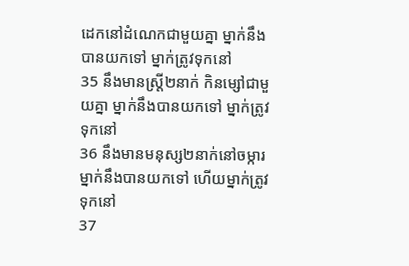ដេកនៅដំណេកជាមួយគ្នា ម្នាក់នឹងបានយកទៅ ម្នាក់ត្រូវទុកនៅ
35 នឹងមានស្ត្រី២នាក់ កិនម្សៅជាមួយគ្នា ម្នាក់នឹងបានយកទៅ ម្នាក់ត្រូវទុកនៅ
36 នឹងមានមនុស្ស២នាក់នៅចម្ការ ម្នាក់នឹងបានយកទៅ ហើយម្នាក់ត្រូវទុកនៅ
37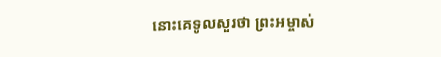នោះគេទូលសួរថា ព្រះអម្ចាស់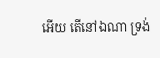អើយ តើនៅឯណា ទ្រង់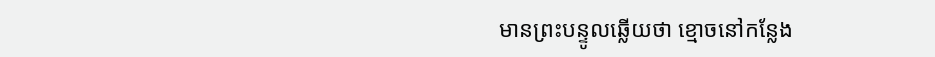មានព្រះបន្ទូលឆ្លើយថា ខ្មោចនៅកន្លែង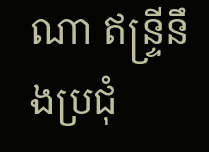ណា ឥន្ទ្រីនឹងប្រជុំ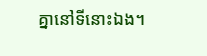គ្នានៅទីនោះឯង។